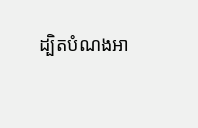ដ្បិតបំណងអា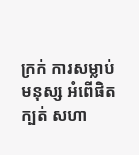ក្រក់ ការសម្លាប់មនុស្ស អំពើផិតក្បត់ សហា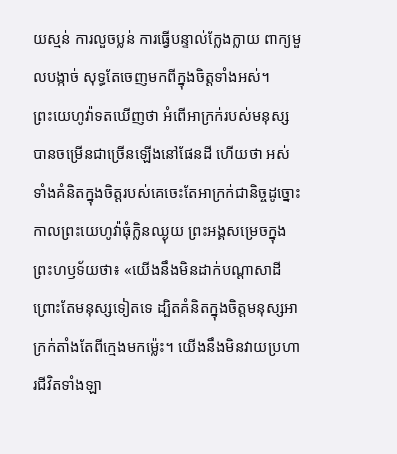យស្មន់ ការលួចប្លន់ ការធ្វើបន្ទាល់ក្លែងក្លាយ ពាក្យមួលបង្កាច់ សុទ្ធតែចេញមកពីក្នុងចិត្តទាំងអស់។
ព្រះយេហូវ៉ាទតឃើញថា អំពើអាក្រក់របស់មនុស្សបានចម្រើនជាច្រើនឡើងនៅផែនដី ហើយថា អស់ទាំងគំនិតក្នុងចិត្តរបស់គេចេះតែអាក្រក់ជានិច្ចដូច្នោះ
កាលព្រះយេហូវ៉ាធុំក្លិនឈ្ងុយ ព្រះអង្គសម្រេចក្នុងព្រះហឫទ័យថា៖ «យើងនឹងមិនដាក់បណ្ដាសាដី ព្រោះតែមនុស្សទៀតទេ ដ្បិតគំនិតក្នុងចិត្តមនុស្សអាក្រក់តាំងតែពីក្មេងមកម៉្លេះ។ យើងនឹងមិនវាយប្រហារជីវិតទាំងឡា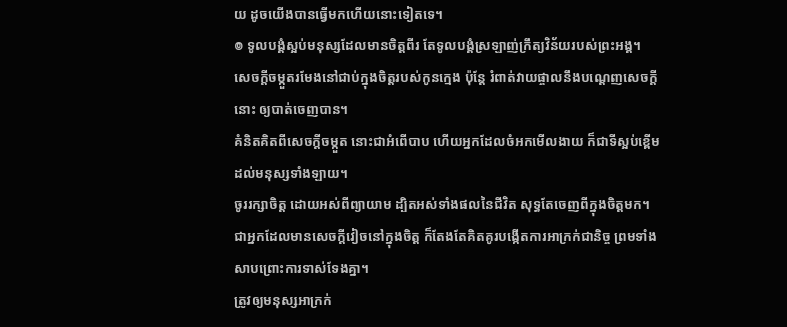យ ដូចយើងបានធ្វើមកហើយនោះទៀតទេ។
៙ ទូលបង្គំស្អប់មនុស្សដែលមានចិត្តពីរ តែទូលបង្គំស្រឡាញ់ក្រឹត្យវិន័យរបស់ព្រះអង្គ។
សេចក្ដីចម្កួតរមែងនៅជាប់ក្នុងចិត្តរបស់កូនក្មេង ប៉ុន្តែ រំពាត់វាយផ្ចាលនឹងបណ្តេញសេចក្ដីនោះ ឲ្យបាត់ចេញបាន។
គំនិតគិតពីសេចក្ដីចម្កួត នោះជាអំពើបាប ហើយអ្នកដែលចំអកមើលងាយ ក៏ជាទីស្អប់ខ្ពើមដល់មនុស្សទាំងឡាយ។
ចូររក្សាចិត្ត ដោយអស់ពីព្យាយាម ដ្បិតអស់ទាំងផលនៃជីវិត សុទ្ធតែចេញពីក្នុងចិត្តមក។
ជាអ្នកដែលមានសេចក្ដីវៀចនៅក្នុងចិត្ត ក៏តែងតែគិតគូរបង្កើតការអាក្រក់ជានិច្ច ព្រមទាំងសាបព្រោះការទាស់ទែងគ្នា។
ត្រូវឲ្យមនុស្សអាក្រក់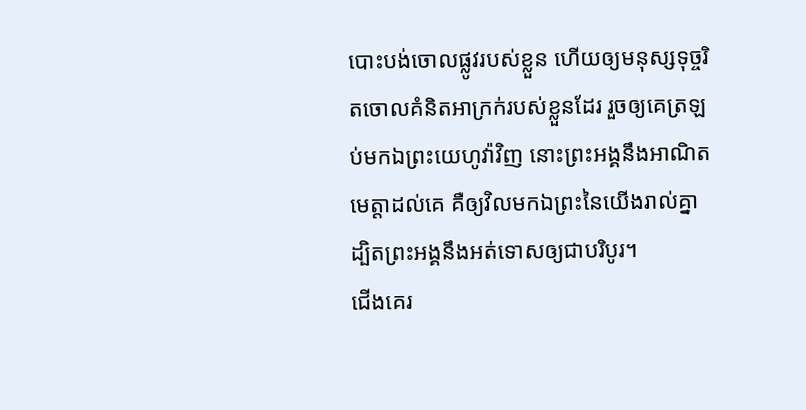បោះបង់ចោលផ្លូវរបស់ខ្លួន ហើយឲ្យមនុស្សទុច្ចរិតចោលគំនិតអាក្រក់របស់ខ្លួនដែរ រួចឲ្យគេត្រឡប់មកឯព្រះយេហូវ៉ាវិញ នោះព្រះអង្គនឹងអាណិតមេត្តាដល់គេ គឺឲ្យវិលមកឯព្រះនៃយើងរាល់គ្នា ដ្បិតព្រះអង្គនឹងអត់ទោសឲ្យជាបរិបូរ។
ជើងគេរ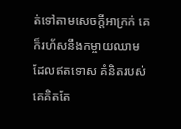ត់ទៅតាមសេចក្ដីអាក្រក់ គេក៏រហ័សនឹងកម្ចាយឈាមដែលឥតទោស គំនិតរបស់គេគិតតែ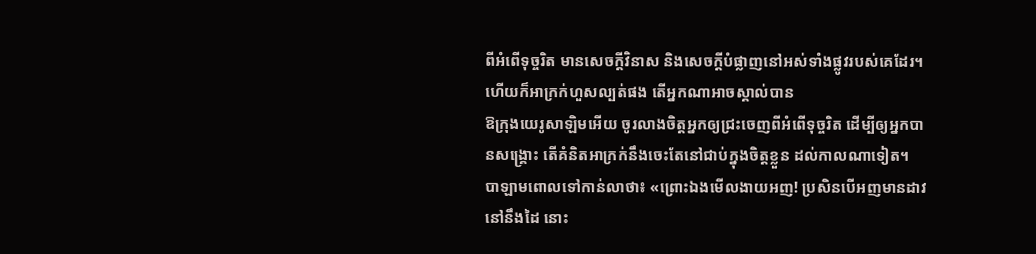ពីអំពើទុច្ចរិត មានសេចក្ដីវិនាស និងសេចក្ដីបំផ្លាញនៅអស់ទាំងផ្លូវរបស់គេដែរ។
ហើយក៏អាក្រក់ហួសល្បត់ផង តើអ្នកណាអាចស្គាល់បាន
ឱក្រុងយេរូសាឡិមអើយ ចូរលាងចិត្តអ្នកឲ្យជ្រះចេញពីអំពើទុច្ចរិត ដើម្បីឲ្យអ្នកបានសង្គ្រោះ តើគំនិតអាក្រក់នឹងចេះតែនៅជាប់ក្នុងចិត្តខ្លួន ដល់កាលណាទៀត។
បាឡាមពោលទៅកាន់លាថា៖ «ព្រោះឯងមើលងាយអញ! ប្រសិនបើអញមានដាវនៅនឹងដៃ នោះ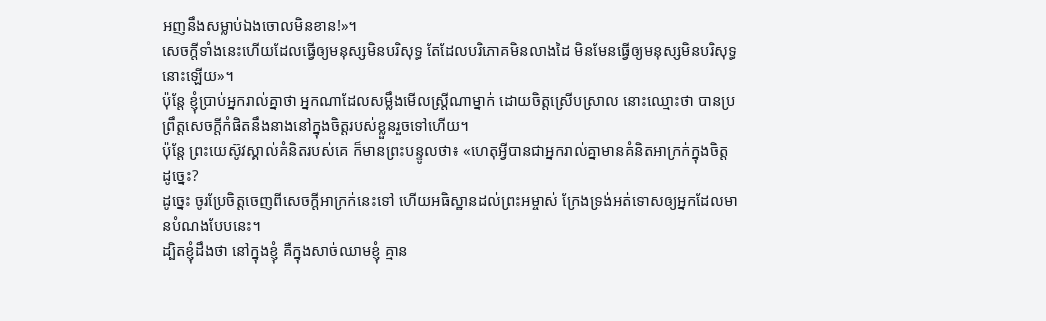អញនឹងសម្លាប់ឯងចោលមិនខាន!»។
សេចក្តីទាំងនេះហើយដែលធ្វើឲ្យមនុស្សមិនបរិសុទ្ធ តែដែលបរិភោគមិនលាងដៃ មិនមែនធ្វើឲ្យមនុស្សមិនបរិសុទ្ធនោះឡើយ»។
ប៉ុន្តែ ខ្ញុំប្រាប់អ្នករាល់គ្នាថា អ្នកណាដែលសម្លឹងមើលស្ត្រីណាម្នាក់ ដោយចិត្តស្រើបស្រាល នោះឈ្មោះថា បានប្រព្រឹត្តសេចក្តីកំផិតនឹងនាងនៅក្នុងចិត្តរបស់ខ្លួនរួចទៅហើយ។
ប៉ុន្តែ ព្រះយេស៊ូវស្គាល់គំនិតរបស់គេ ក៏មានព្រះបន្ទូលថា៖ «ហេតុអ្វីបានជាអ្នករាល់គ្នាមានគំនិតអាក្រក់ក្នុងចិត្តដូច្នេះ?
ដូច្នេះ ចូរប្រែចិត្តចេញពីសេចក្តីអាក្រក់នេះទៅ ហើយអធិស្ឋានដល់ព្រះអម្ចាស់ ក្រែងទ្រង់អត់ទោសឲ្យអ្នកដែលមានបំណងបែបនេះ។
ដ្បិតខ្ញុំដឹងថា នៅក្នុងខ្ញុំ គឺក្នុងសាច់ឈាមខ្ញុំ គ្មាន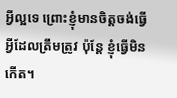អ្វីល្អទេ ព្រោះខ្ញុំមានចិត្តចង់ធ្វើអ្វីដែលត្រឹមត្រូវ ប៉ុន្តែ ខ្ញុំធ្វើមិនកើត។